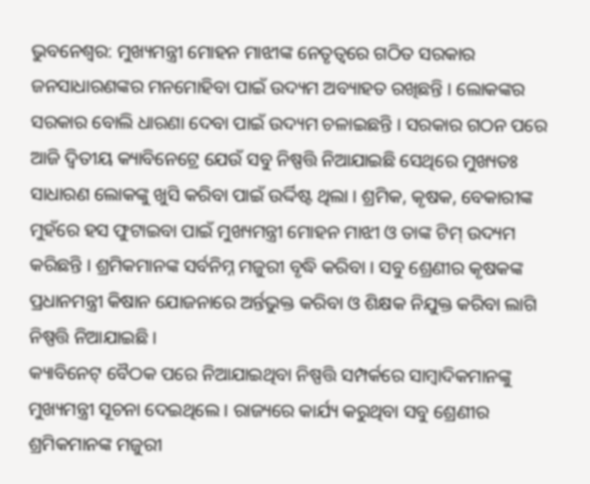ଭୁବନେଶ୍ୱର: ମୁଖ୍ୟମନ୍ତ୍ରୀ ମୋହନ ମାଝୀଙ୍କ ନେତୃତ୍ୱରେ ଗଠିତ ସରକାର ଜନସାଧାରଣଙ୍କର ମନମୋହିବା ପାଇଁ ଉଦ୍ୟମ ଅବ୍ୟାହତ ରଖିଛନ୍ତି । ଲୋକଙ୍କର ସରକାର ବୋଲି ଧାରଣା ଦେବା ପାଇଁ ଉଦ୍ୟମ ଚଳାଇଛନ୍ତି । ସରକାର ଗଠନ ପରେ ଆଜି ଦ୍ୱିତୀୟ କ୍ୟାବିନେଟ୍ରେ ଯେଉଁ ସବୁ ନିଷ୍ପତ୍ତି ନିଆଯାଇଛି ସେଥିରେ ମୁଖ୍ୟତଃ ସାଧାରଣ ଲୋକଙ୍କୁ ଖୁସି କରିବା ପାଇଁ ଉର୍ଦ୍ଦିଷ୍ଟ ଥିଲା । ଶ୍ରମିକ, କୃଷକ, ବେକାରୀଙ୍କ ମୁହଁରେ ହସ ଫୁଟାଇବା ପାଇଁ ମୁଖ୍ୟମନ୍ତ୍ରୀ ମୋହନ ମାଝୀ ଓ ତାଙ୍କ ଟିମ୍ ଉଦ୍ୟମ କରିଛନ୍ତି । ଶ୍ରମିକମାନଙ୍କ ସର୍ବନିମ୍ନ ମଜୁରୀ ବୃଦ୍ଧି କରିବା । ସବୁ ଶ୍ରେଣୀର କୃଷକଙ୍କ ପ୍ରଧାନମନ୍ତ୍ରୀ କିଷାନ ଯୋଜନାରେ ଅର୍ନ୍ତଭୁକ୍ତ କରିବା ଓ ଶିକ୍ଷକ ନିଯୁକ୍ତ କରିବା ଲାଗି ନିଷ୍ପତ୍ତି ନିଆଯାଇଛି ।
କ୍ୟାବିନେଟ୍ ବୈଠକ ପରେ ନିଆଯାଇଥିବା ନିଷ୍ପତ୍ତି ସମ୍ପର୍କରେ ସାମ୍ବାଦିକମାନଙ୍କୁ ମୁଖ୍ୟମନ୍ତ୍ରୀ ସୂଚନା ଦେଇଥିଲେ । ରାଜ୍ୟରେ କାର୍ଯ୍ୟ କରୁଥିବା ସବୁ ଶ୍ରେଣୀର ଶ୍ରମିକମାନଙ୍କ ମଜୁରୀ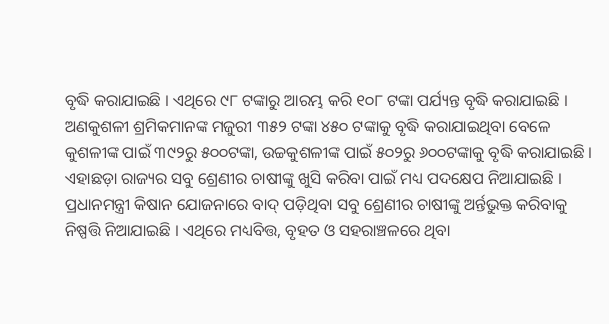ବୃଦ୍ଧି କରାଯାଇଛି । ଏଥିରେ ୯୮ ଟଙ୍କାରୁ ଆରମ୍ଭ କରି ୧୦୮ ଟଙ୍କା ପର୍ଯ୍ୟନ୍ତ ବୃଦ୍ଧି କରାଯାଇଛି । ଅଣକୁଶଳୀ ଶ୍ରମିକମାନଙ୍କ ମଜୁରୀ ୩୫୨ ଟଙ୍କା ୪୫୦ ଟଙ୍କାକୁ ବୃଦ୍ଧି କରାଯାଇଥିବା ବେଳେ କୁଶଳୀଙ୍କ ପାଇଁ ୩୯୨ରୁ ୫୦୦ଟଙ୍କା, ଉଚ୍ଚକୁଶଳୀଙ୍କ ପାଇଁ ୫୦୨ରୁ ୬୦୦ଟଙ୍କାକୁ ବୃଦ୍ଧି କରାଯାଇଛି ।
ଏହାଛଡ଼ା ରାଜ୍ୟର ସବୁ ଶ୍ରେଣୀର ଚାଷୀଙ୍କୁ ଖୁସି କରିବା ପାଇଁ ମଧ୍ୟ ପଦକ୍ଷେପ ନିଆଯାଇଛି । ପ୍ରଧାନମନ୍ତ୍ରୀ କିଷାନ ଯୋଜନାରେ ବାଦ୍ ପଡ଼ିଥିବା ସବୁ ଶ୍ରେଣୀର ଚାଷୀଙ୍କୁ ଅର୍ନ୍ତଭୁକ୍ତ କରିବାକୁ ନିଷ୍ପତ୍ତି ନିଆଯାଇଛି । ଏଥିରେ ମଧ୍ୟବିତ୍ତ, ବୃହତ ଓ ସହରାଞ୍ଚଳରେ ଥିବା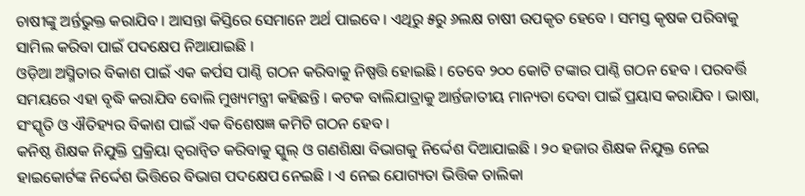ଚାଷୀଙ୍କୁ ଅର୍ନ୍ତଭୁକ୍ତ କରାଯିବ । ଆସନ୍ତା କିସ୍ତିରେ ସେମାନେ ଅର୍ଥ ପାଇବେ । ଏଥିରୁ ୫ରୁ ୬ଲକ୍ଷ ଚାଷୀ ଉପକୃତ ହେବେ । ସମସ୍ତ କୃଷକ ପରିବାକୁ ସାମିଲ କରିବା ପାଇଁ ପଦକ୍ଷେପ ନିଆଯାଇଛି ।
ଓଡ଼ିଆ ଅସ୍ମିତାର ବିକାଶ ପାଇଁ ଏକ କର୍ପସ ପାଣ୍ଠି ଗଠନ କରିବାକୁ ନିଷ୍ପତ୍ତି ହୋଇଛି । ତେବେ ୨୦୦ କୋଟି ଟଙ୍କାର ପାଣ୍ଠି ଗଠନ ହେବ । ପରବର୍ତ୍ତି ସମୟରେ ଏହା ବୃଦ୍ଧି କରାଯିବ ବୋଲି ମୁଖ୍ୟମନ୍ତ୍ରୀ କହିଛନ୍ତି । କଟକ ବାଲିଯାତ୍ରାକୁ ଆର୍ନ୍ତଜାତୀୟ ମାନ୍ୟତା ଦେବା ପାଇଁ ପ୍ରୟାସ କରାଯିବ । ଭାଷା, ସଂସ୍କୃତି ଓ ଐତିହ୍ୟର ବିକାଶ ପାଇଁ ଏକ ବିଶେଷଜ୍ଞ କମିଟି ଗଠନ ହେବ ।
କନିଷ୍ଠ ଶିକ୍ଷକ ନିଯୁକ୍ତି ପ୍ରକ୍ରିୟା ତ୍ୱରାନ୍ୱିତ କରିବାକୁ ସ୍କୁଲ୍ ଓ ଗଣଶିକ୍ଷା ବିଭାଗକୁ ନିର୍ଦ୍ଦେଶ ଦିଆଯାଇଛି । ୨୦ ହଜାର ଶିକ୍ଷକ ନିଯୁକ୍ତ ନେଇ ହାଇକୋର୍ଟଙ୍କ ନିର୍ଦ୍ଦେଶ ଭିତ୍ତିରେ ବିଭାଗ ପଦକ୍ଷେପ ନେଇଛି । ଏ ନେଇ ଯୋଗ୍ୟତା ଭିତ୍ତିକ ତାଲିକା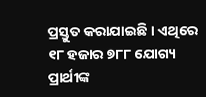ପ୍ରସ୍ତୁତ କରାଯାଇଛି । ଏଥିରେ ୧୮ ହଜାର ୭୮୮ ଯୋଗ୍ୟ ପ୍ରାର୍ଥୀଙ୍କ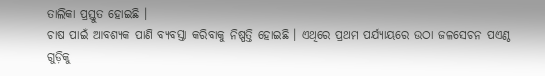ତାଲିକା ପ୍ରସ୍ତୁତ ହୋଇଛି ।
ଚାଷ ପାଇଁ ଆବଶ୍ୟକ ପାଣି ବ୍ୟବସ୍ତା କରିବାକୁ ନିଷ୍ପତ୍ତି ହୋଇଛି । ଏଥିରେ ପ୍ରଥମ ପର୍ଯ୍ୟାୟରେ ଉଠା ଜଳସେଚନ ପଏଣ୍ଠ ଗୁଡ଼ିକୁ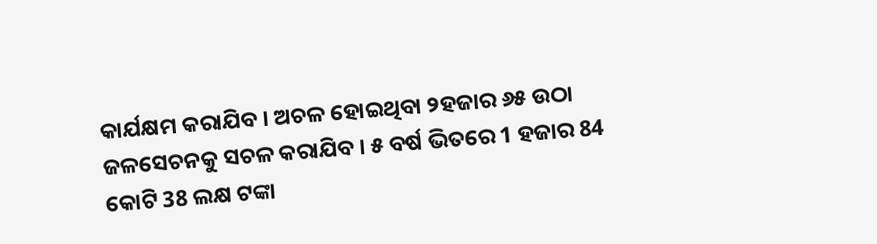କାର୍ଯକ୍ଷମ କରାଯିବ । ଅଚଳ ହୋଇଥିବା ୨ହଜାର ୬୫ ଉଠା ଜଳସେଚନକୁ ସଚଳ କରାଯିବ । ୫ ବର୍ଷ ଭିତରେ 1 ହଜାର 84 କୋଟି 38 ଲକ୍ଷ ଟଙ୍କା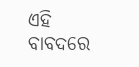ଏହି ବାବଦରେ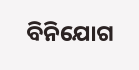ବିନିଯୋଗ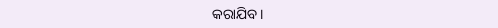କରାଯିବ ।